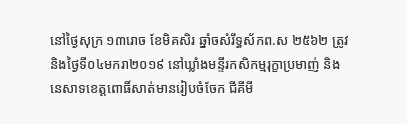នៅថ្ងៃសុក្រ ១៣រោច ខែមិគសិរ ឆ្នាំចសំរឹទ្ធស័កព.ស ២៥៦២ ត្រូវនិងថ្ងៃទី០៤មករា២០១៩ នៅឃ្លាំងមន្ទីរកសិកម្មរុក្ខាប្រមាញ់ និង នេសាទខេត្តពោធិ៍សាត់មានរៀបចំចែក ជីគីមី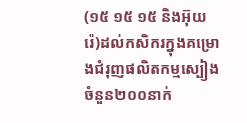(១៥ ១៥ ១៥ និងអ៊ុយ រ៉េ)ដល់កសិករក្នុងគម្រោងជំរុញផលិតកម្មស្បៀងចំនួន២០០នាក់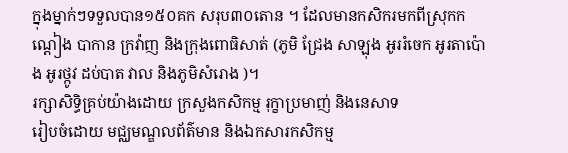ក្នុងម្នាក់ៗទទួលបាន១៥០គក សរុប៣០តោន ។ ដែលមានកសិករមកពីស្រុកកណ្តៀង បាកាន ក្រវ៉ាញ និងក្រុងពោធិសាត់ (ភូមិ ជ្រែង សាឡុង អូររំចេក អូរតាប៉ោង អូរថ្កូវ ដប់បាត វាល និងភូមិសំរោង )។
រក្សាសិទិ្ធគ្រប់យ៉ាងដោយ ក្រសួងកសិកម្ម រុក្ខាប្រមាញ់ និងនេសាទ
រៀបចំដោយ មជ្ឈមណ្ឌលព័ត៌មាន និងឯកសារកសិកម្ម